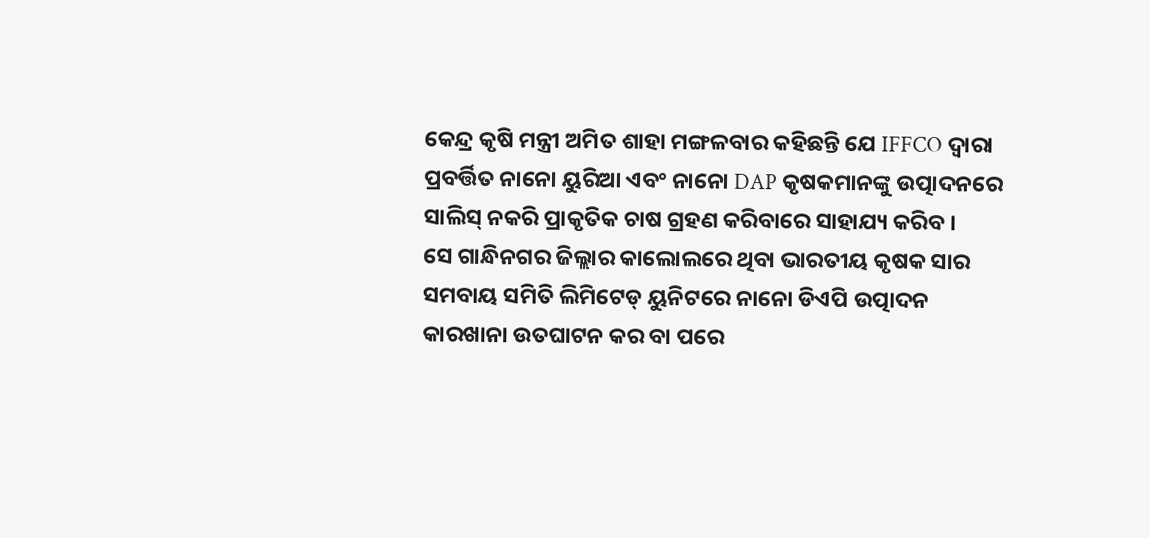କେନ୍ଦ୍ର କୃଷି ମନ୍ତ୍ରୀ ଅମିତ ଶାହା ମଙ୍ଗଳବାର କହିଛନ୍ତି ଯେ IFFCO ଦ୍ୱାରା ପ୍ରବର୍ତ୍ତିତ ନାନୋ ୟୁରିଆ ଏବଂ ନାନୋ DAP କୃଷକମାନଙ୍କୁ ଉତ୍ପାଦନରେ ସାଲିସ୍ ନକରି ପ୍ରାକୃତିକ ଚାଷ ଗ୍ରହଣ କରିବାରେ ସାହାଯ୍ୟ କରିବ ।
ସେ ଗାନ୍ଧିନଗର ଜିଲ୍ଲାର କାଲୋଲରେ ଥିବା ଭାରତୀୟ କୃଷକ ସାର ସମବାୟ ସମିତି ଲିମିଟେଡ୍ ୟୁନିଟରେ ନାନୋ ଡିଏପି ଉତ୍ପାଦନ କାରଖାନା ଉତଘାଟନ କର ବା ପରେ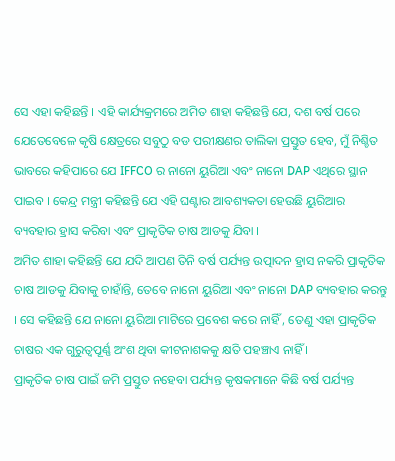ସେ ଏହା କହିଛନ୍ତି । ଏହି କାର୍ଯ୍ୟକ୍ରମରେ ଅମିତ ଶାହା କହିଛନ୍ତି ଯେ, ଦଶ ବର୍ଷ ପରେ ଯେତେବେଳେ କୃଷି କ୍ଷେତ୍ରରେ ସବୁଠୁ ବଡ ପରୀକ୍ଷଣର ତାଲିକା ପ୍ରସ୍ତୁତ ହେବ, ମୁଁ ନିଶ୍ଚିତ ଭାବରେ କହିପାରେ ଯେ IFFCO ର ନାନୋ ୟୁରିଆ ଏବଂ ନାନୋ DAP ଏଥିରେ ସ୍ଥାନ ପାଇବ । କେନ୍ଦ୍ର ମନ୍ତ୍ରୀ କହିଛନ୍ତି ଯେ ଏହି ଘଣ୍ଟାର ଆବଶ୍ୟକତା ହେଉଛି ୟୁରିଆର ବ୍ୟବହାର ହ୍ରାସ କରିବା ଏବଂ ପ୍ରାକୃତିକ ଚାଷ ଆଡକୁ ଯିବା ।
ଅମିତ ଶାହା କହିଛନ୍ତି ଯେ ଯଦି ଆପଣ ତିନି ବର୍ଷ ପର୍ଯ୍ୟନ୍ତ ଉତ୍ପାଦନ ହ୍ରାସ ନକରି ପ୍ରାକୃତିକ ଚାଷ ଆଡକୁ ଯିବାକୁ ଚାହାଁନ୍ତି, ତେବେ ନାନୋ ୟୁରିଆ ଏବଂ ନାନୋ DAP ବ୍ୟବହାର କରନ୍ତୁ । ସେ କହିଛନ୍ତି ଯେ ନାନୋ ୟୁରିଆ ମାଟିରେ ପ୍ରବେଶ କରେ ନାହିଁ , ତେଣୁ ଏହା ପ୍ରାକୃତିକ ଚାଷର ଏକ ଗୁରୁତ୍ୱପୂର୍ଣ୍ଣ ଅଂଶ ଥିବା କୀଟନାଶକକୁ କ୍ଷତି ପହଞ୍ଚାଏ ନାହିଁ ।
ପ୍ରାକୃତିକ ଚାଷ ପାଇଁ ଜମି ପ୍ରସ୍ତୁତ ନହେବା ପର୍ଯ୍ୟନ୍ତ କୃଷକମାନେ କିଛି ବର୍ଷ ପର୍ଯ୍ୟନ୍ତ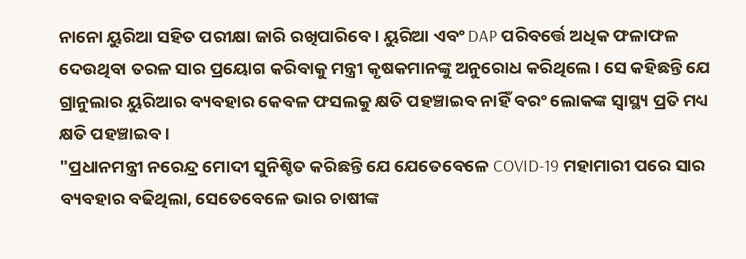ନାନୋ ୟୁରିଆ ସହିତ ପରୀକ୍ଷା ଜାରି ରଖିପାରିବେ । ୟୁରିଆ ଏବଂ DAP ପରିବର୍ତ୍ତେ ଅଧିକ ଫଳାଫଳ ଦେଉଥିବା ତରଳ ସାର ପ୍ରୟୋଗ କରିବାକୁ ମନ୍ତ୍ରୀ କୃଷକମାନଙ୍କୁ ଅନୁରୋଧ କରିଥିଲେ । ସେ କହିଛନ୍ତି ଯେ ଗ୍ରାନୁଲାର ୟୁରିଆର ବ୍ୟବହାର କେବଳ ଫସଲକୁ କ୍ଷତି ପହଞ୍ଚାଇବ ନାହିଁ ବରଂ ଲୋକଙ୍କ ସ୍ୱାସ୍ଥ୍ୟ ପ୍ରତି ମଧ୍ୟ କ୍ଷତି ପହଞ୍ଚାଇବ ।
"ପ୍ରଧାନମନ୍ତ୍ରୀ ନରେନ୍ଦ୍ର ମୋଦୀ ସୁନିଶ୍ଚିତ କରିଛନ୍ତି ଯେ ଯେତେବେଳେ COVID-19 ମହାମାରୀ ପରେ ସାର ବ୍ୟବହାର ବଢିଥିଲା, ସେତେବେଳେ ଭାର ଚାଷୀଙ୍କ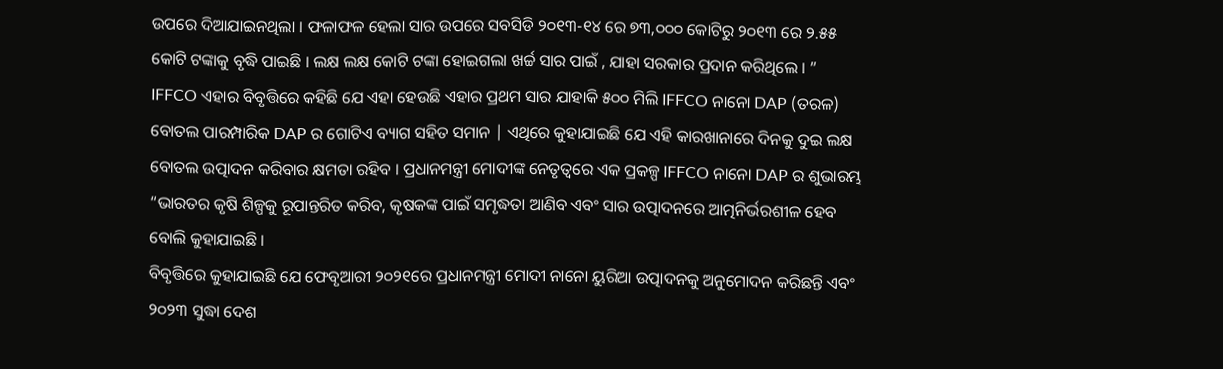ଉପରେ ଦିଆଯାଇନଥିଲା । ଫଳାଫଳ ହେଲା ସାର ଉପରେ ସବସିଡି ୨୦୧୩-୧୪ ରେ ୭୩,୦୦୦ କୋଟିରୁ ୨୦୧୩ ରେ ୨.୫୫ କୋଟି ଟଙ୍କାକୁ ବୃଦ୍ଧି ପାଇଛି । ଲକ୍ଷ ଲକ୍ଷ କୋଟି ଟଙ୍କା ହୋଇଗଲା ଖର୍ଚ୍ଚ ସାର ପାଇଁ , ଯାହା ସରକାର ପ୍ରଦାନ କରିଥିଲେ । ”
IFFCO ଏହାର ବିବୃତ୍ତିରେ କହିଛି ଯେ ଏହା ହେଉଛି ଏହାର ପ୍ରଥମ ସାର ଯାହାକି ୫୦୦ ମିଲି IFFCO ନାନୋ DAP (ତରଳ) ବୋତଲ ପାରମ୍ପାରିକ DAP ର ଗୋଟିଏ ବ୍ୟାଗ ସହିତ ସମାନ | ଏଥିରେ କୁହାଯାଇଛି ଯେ ଏହି କାରଖାନାରେ ଦିନକୁ ଦୁଇ ଲକ୍ଷ ବୋତଲ ଉତ୍ପାଦନ କରିବାର କ୍ଷମତା ରହିବ । ପ୍ରଧାନମନ୍ତ୍ରୀ ମୋଦୀଙ୍କ ନେତୃତ୍ୱରେ ଏକ ପ୍ରକଳ୍ପ IFFCO ନାନୋ DAP ର ଶୁଭାରମ୍ଭ “ଭାରତର କୃଷି ଶିଳ୍ପକୁ ରୂପାନ୍ତରିତ କରିବ, କୃଷକଙ୍କ ପାଇଁ ସମୃଦ୍ଧତା ଆଣିବ ଏବଂ ସାର ଉତ୍ପାଦନରେ ଆତ୍ମନିର୍ଭରଶୀଳ ହେବ ବୋଲି କୁହାଯାଇଛି ।
ବିବୃତ୍ତିରେ କୁହାଯାଇଛି ଯେ ଫେବୃଆରୀ ୨୦୨୧ରେ ପ୍ରଧାନମନ୍ତ୍ରୀ ମୋଦୀ ନାନୋ ୟୁରିଆ ଉତ୍ପାଦନକୁ ଅନୁମୋଦନ କରିଛନ୍ତି ଏବଂ ୨୦୨୩ ସୁଦ୍ଧା ଦେଶ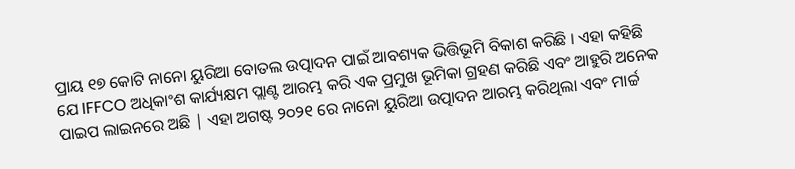ପ୍ରାୟ ୧୭ କୋଟି ନାନୋ ୟୁରିଆ ବୋତଲ ଉତ୍ପାଦନ ପାଇଁ ଆବଶ୍ୟକ ଭିତ୍ତିଭୂମି ବିକାଶ କରିଛି । ଏହା କହିଛି ଯେ IFFCO ଅଧିକାଂଶ କାର୍ଯ୍ୟକ୍ଷମ ପ୍ଲାଣ୍ଟ ଆରମ୍ଭ କରି ଏକ ପ୍ରମୁଖ ଭୂମିକା ଗ୍ରହଣ କରିଛି ଏବଂ ଆହୁରି ଅନେକ ପାଇପ ଲାଇନରେ ଅଛି | ଏହା ଅଗଷ୍ଟ ୨୦୨୧ ରେ ନାନୋ ୟୁରିଆ ଉତ୍ପାଦନ ଆରମ୍ଭ କରିଥିଲା ଏବଂ ମାର୍ଚ୍ଚ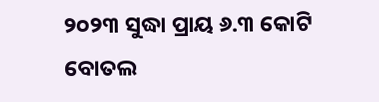୨୦୨୩ ସୁଦ୍ଧା ପ୍ରାୟ ୬.୩ କୋଟି ବୋତଲ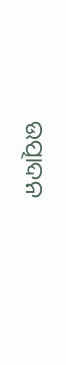ଉତ୍ପାଦନ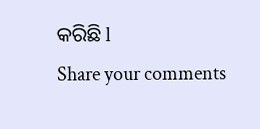କରିଛି l
Share your comments